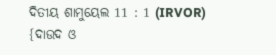ଦିତୀୟ ଶାମୁୟେଲ 11 : 1 (IRVOR)
{ଦାଉଦ ଓ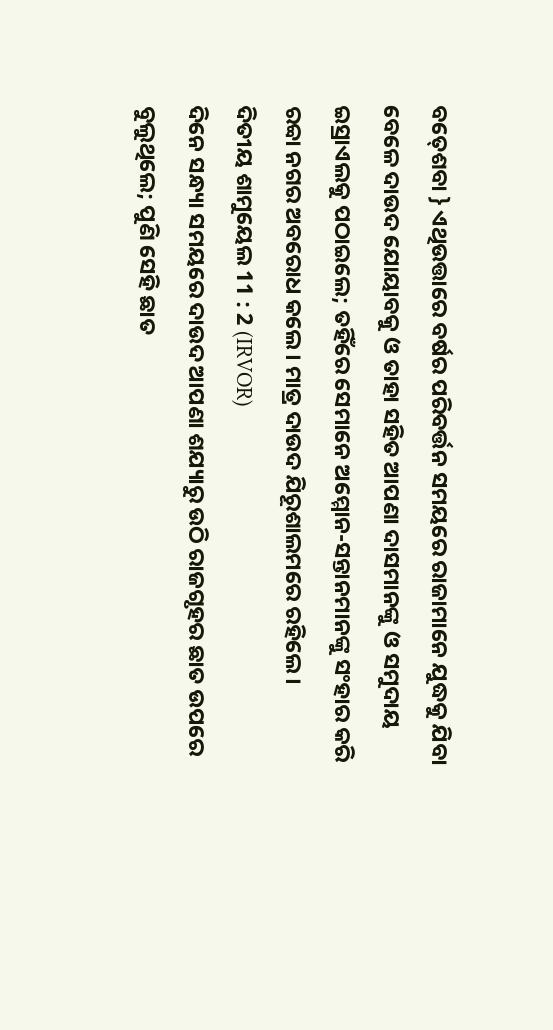ବତ୍‍ଶେବା } ଏଥିଉତ୍ତାରେ ବର୍ଷର ପରିବର୍ତ୍ତନ ସମୟରେ ରାଜାମାନେ ଯୁଦ୍ଧକୁ ଯିବା ବେଳେ ଦାଉଦ ଯୋୟାବକୁ ଓ ତାହା ସହିତ ଆପଣା ଦାସମାନଙ୍କୁ ଓ ସମୁଦାୟ ଇସ୍ରାଏଲକୁ ପଠାଇଲେ; ତହିଁରେ ସେମାନେ ଅମ୍ମୋନ-ସନ୍ତାନମାନଙ୍କୁ ସଂହାର କରି ରବ୍ବା ନଗର ଅବରୋଧ କଲେ। ମାତ୍ର ଦାଉଦ ଯିରୂଶାଲମରେ ରହିଲେ।
ଦିତୀୟ ଶାମୁୟେଲ 11 : 2 (IRVOR)
ଦିନେ ସନ୍ଧ୍ୟା ସମୟରେ ଦାଉଦ ଆପଣା ଶଯ୍ୟାରୁ ଉଠି ରାଜଗୃହର ଛାତ ଉପରେ ବୁଲୁଥିଲେ; ପୁଣି ସେହି ଛାତ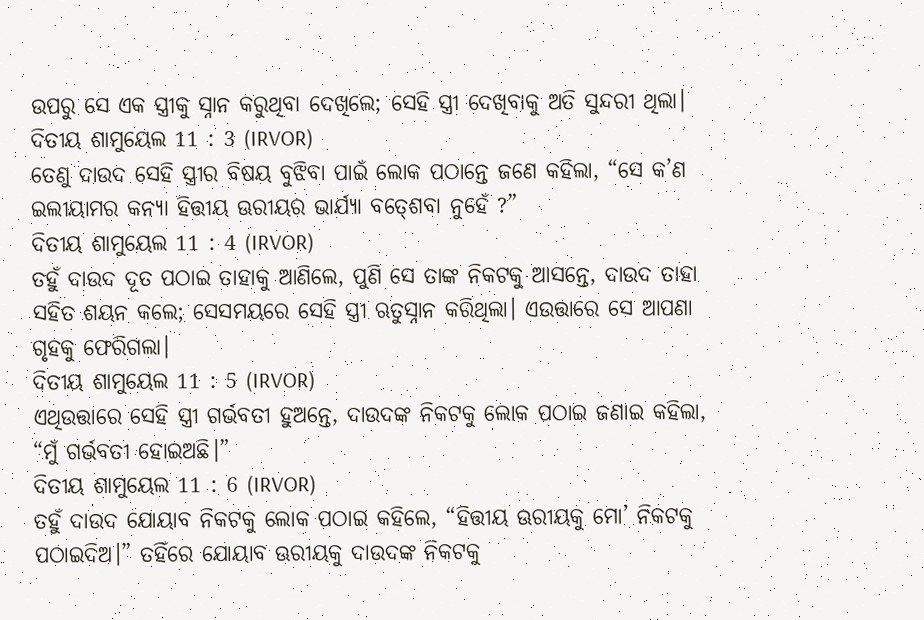ଉପରୁ ସେ ଏକ ସ୍ତ୍ରୀକୁ ସ୍ନାନ କରୁଥିବା ଦେଖିଲେ; ସେହି ସ୍ତ୍ରୀ ଦେଖିବାକୁ ଅତି ସୁନ୍ଦରୀ ଥିଲା।
ଦିତୀୟ ଶାମୁୟେଲ 11 : 3 (IRVOR)
ତେଣୁ ଦାଉଦ ସେହି ସ୍ତ୍ରୀର ବିଷୟ ବୁଝିବା ପାଇଁ ଲୋକ ପଠାନ୍ତେ ଜଣେ କହିଲା, “ସେ କ’ଣ ଇଲୀୟାମର କନ୍ୟା ହିତ୍ତୀୟ ଊରୀୟର ଭାର୍ଯ୍ୟା ବତ୍‍ଶେବା ନୁହେଁ ?”
ଦିତୀୟ ଶାମୁୟେଲ 11 : 4 (IRVOR)
ତହୁଁ ଦାଉଦ ଦୂତ ପଠାଇ ତାହାକୁ ଆଣିଲେ, ପୁଣି ସେ ତାଙ୍କ ନିକଟକୁ ଆସନ୍ତେ, ଦାଉଦ ତାହା ସହିତ ଶୟନ କଲେ; ସେସମୟରେ ସେହି ସ୍ତ୍ରୀ ଋତୁସ୍ନାନ କରିଥିଲା। ଏଉତ୍ତାରେ ସେ ଆପଣା ଗୃହକୁ ଫେରିଗଲା।
ଦିତୀୟ ଶାମୁୟେଲ 11 : 5 (IRVOR)
ଏଥିଉତ୍ତାରେ ସେହି ସ୍ତ୍ରୀ ଗର୍ଭବତୀ ହୁଅନ୍ତେ, ଦାଉଦଙ୍କ ନିକଟକୁ ଲୋକ ପଠାଇ ଜଣାଇ କହିଲା, “ମୁଁ ଗର୍ଭବତୀ ହୋଇଅଛି।”
ଦିତୀୟ ଶାମୁୟେଲ 11 : 6 (IRVOR)
ତହୁଁ ଦାଉଦ ଯୋୟାବ ନିକଟକୁ ଲୋକ ପଠାଇ କହିଲେ, “ହିତ୍ତୀୟ ଊରୀୟକୁ ମୋ’ ନିକଟକୁ ପଠାଇଦିଅ।” ତହିଁରେ ଯୋୟାବ ଊରୀୟକୁ ଦାଉଦଙ୍କ ନିକଟକୁ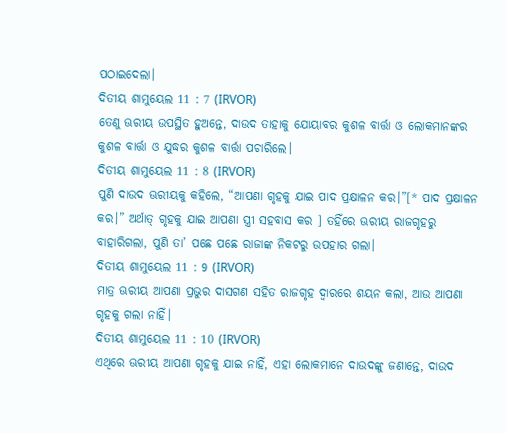ପଠାଇଦେଲା।
ଦିତୀୟ ଶାମୁୟେଲ 11 : 7 (IRVOR)
ତେଣୁ ଊରୀୟ ଉପସ୍ଥିତ ହୁଅନ୍ତେ, ଦାଉଦ ତାହାକୁ ଯୋୟାବର କୁଶଳ ବାର୍ତ୍ତା ଓ ଲୋକମାନଙ୍କର କୁଶଳ ବାର୍ତ୍ତା ଓ ଯୁଦ୍ଧର କୁଶଳ ବାର୍ତ୍ତା ପଚାରିଲେ।
ଦିତୀୟ ଶାମୁୟେଲ 11 : 8 (IRVOR)
ପୁଣି ଦାଉଦ ଊରୀୟକୁ କହିଲେ, “ଆପଣା ଗୃହକୁ ଯାଇ ପାଦ ପ୍ରକ୍ଷାଳନ କର।”[* ପାଦ ପ୍ରକ୍ଷାଳନ କର।” ଅର୍ଥାତ୍ ଗୃହକୁ ଯାଇ ଆପଣା ସ୍ତ୍ରୀ ସହବାସ କର ] ତହିଁରେ ଊରୀୟ ରାଜଗୃହରୁ ବାହାରିଗଲା, ପୁଣି ତା’ ପଛେ ପଛେ ରାଜାଙ୍କ ନିକଟରୁ ଉପହାର ଗଲା।
ଦିତୀୟ ଶାମୁୟେଲ 11 : 9 (IRVOR)
ମାତ୍ର ଊରୀୟ ଆପଣା ପ୍ରଭୁର ଦାସଗଣ ସହିତ ରାଜଗୃହ ଦ୍ୱାରରେ ଶୟନ କଲା, ଆଉ ଆପଣା ଗୃହକୁ ଗଲା ନାହିଁ।
ଦିତୀୟ ଶାମୁୟେଲ 11 : 10 (IRVOR)
ଏଥିରେ ଊରୀୟ ଆପଣା ଗୃହକୁ ଯାଇ ନାହିଁ, ଏହା ଲୋକମାନେ ଦାଉଦଙ୍କୁ ଜଣାନ୍ତେ, ଦାଉଦ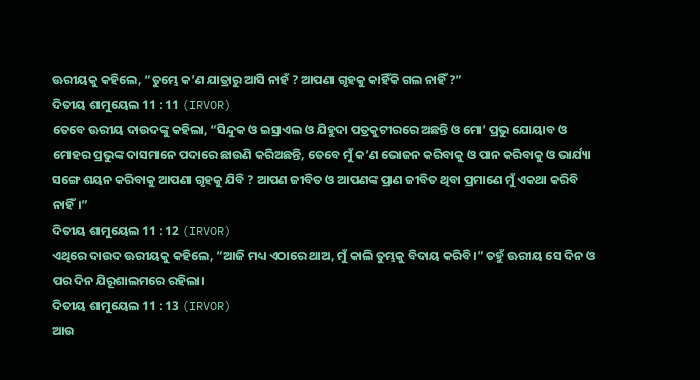ଊରୀୟକୁ କହିଲେ, “ତୁମ୍ଭେ କ’ଣ ଯାତ୍ରାରୁ ଆସି ନାହଁ ? ଆପଣା ଗୃହକୁ କାହିଁକି ଗଲ ନାହିଁ ?”
ଦିତୀୟ ଶାମୁୟେଲ 11 : 11 (IRVOR)
ତେବେ ଊରୀୟ ଦାଉଦଙ୍କୁ କହିଲା, “ସିନ୍ଦୁକ ଓ ଇସ୍ରାଏଲ ଓ ଯିହୁଦା ପତ୍ରକୁଟୀରରେ ଅଛନ୍ତି ଓ ମୋ’ ପ୍ରଭୁ ଯୋୟାବ ଓ ମୋହର ପ୍ରଭୁଙ୍କ ଦାସମାନେ ପଦାରେ ଛାଉଣି କରିଅଛନ୍ତି, ତେବେ ମୁଁ କ’ଣ ଭୋଜନ କରିବାକୁ ଓ ପାନ କରିବାକୁ ଓ ଭାର୍ଯ୍ୟା ସଙ୍ଗେ ଶୟନ କରିବାକୁ ଆପଣା ଗୃହକୁ ଯିବି ? ଆପଣ ଜୀବିତ ଓ ଆପଣଙ୍କ ପ୍ରାଣ ଜୀବିତ ଥିବା ପ୍ରମାଣେ ମୁଁ ଏକଥା କରିବି ନାହିଁ।”
ଦିତୀୟ ଶାମୁୟେଲ 11 : 12 (IRVOR)
ଏଥିରେ ଦାଉଦ ଊରୀୟକୁ କହିଲେ, “ଆଜି ମଧ୍ୟ ଏଠାରେ ଥାଅ, ମୁଁ କାଲି ତୁମ୍ଭକୁ ବିଦାୟ କରିବି।” ତହୁଁ ଊରୀୟ ସେ ଦିନ ଓ ପର ଦିନ ଯିରୂଶାଲମରେ ରହିଲା।
ଦିତୀୟ ଶାମୁୟେଲ 11 : 13 (IRVOR)
ଆଉ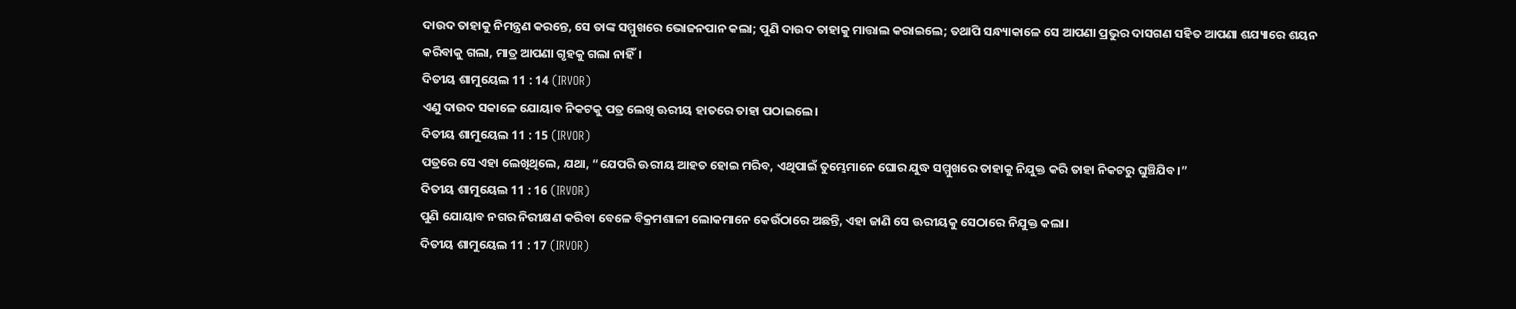ଦାଉଦ ତାହାକୁ ନିମନ୍ତ୍ରଣ କରନ୍ତେ, ସେ ତାଙ୍କ ସମ୍ମୁଖରେ ଭୋଜନପାନ କଲା; ପୁଣି ଦାଉଦ ତାହାକୁ ମାତ୍ତାଲ କରାଇଲେ; ତଥାପି ସନ୍ଧ୍ୟାକାଳେ ସେ ଆପଣା ପ୍ରଭୁର ଦାସଗଣ ସହିତ ଆପଣା ଶଯ୍ୟାରେ ଶୟନ କରିବାକୁ ଗଲା, ମାତ୍ର ଆପଣା ଗୃହକୁ ଗଲା ନାହିଁ।
ଦିତୀୟ ଶାମୁୟେଲ 11 : 14 (IRVOR)
ଏଣୁ ଦାଉଦ ସକାଳେ ଯୋୟାବ ନିକଟକୁ ପତ୍ର ଲେଖି ଊରୀୟ ହାତରେ ତାହା ପଠାଇଲେ।
ଦିତୀୟ ଶାମୁୟେଲ 11 : 15 (IRVOR)
ପତ୍ରରେ ସେ ଏହା ଲେଖିଥିଲେ, ଯଥା, “ଯେପରି ଊରୀୟ ଆହତ ହୋଇ ମରିବ, ଏଥିପାଇଁ ତୁମ୍ଭେମାନେ ଘୋର ଯୁଦ୍ଧ ସମ୍ମୁଖରେ ତାହାକୁ ନିଯୁକ୍ତ କରି ତାହା ନିକଟରୁ ଘୁଞ୍ଚିଯିବ।”
ଦିତୀୟ ଶାମୁୟେଲ 11 : 16 (IRVOR)
ପୁଣି ଯୋୟାବ ନଗର ନିରୀକ୍ଷଣ କରିବା ବେଳେ ବିକ୍ରମଶାଳୀ ଲୋକମାନେ କେଉଁଠାରେ ଅଛନ୍ତି, ଏହା ଜାଣି ସେ ଊରୀୟକୁ ସେଠାରେ ନିଯୁକ୍ତ କଲା।
ଦିତୀୟ ଶାମୁୟେଲ 11 : 17 (IRVOR)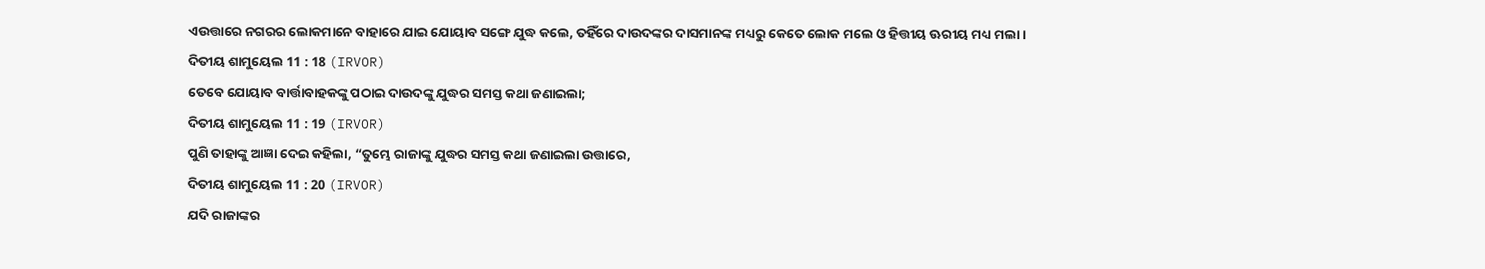ଏଉତ୍ତାରେ ନଗରର ଲୋକମାନେ ବାହାରେ ଯାଇ ଯୋୟାବ ସଙ୍ଗେ ଯୁଦ୍ଧ କଲେ, ତହିଁରେ ଦାଉଦଙ୍କର ଦାସମାନଙ୍କ ମଧ୍ୟରୁ କେତେ ଲୋକ ମଲେ ଓ ହିତ୍ତୀୟ ଊରୀୟ ମଧ୍ୟ ମଲା।
ଦିତୀୟ ଶାମୁୟେଲ 11 : 18 (IRVOR)
ତେବେ ଯୋୟାବ ବାର୍ତ୍ତାବାହକଙ୍କୁ ପଠାଇ ଦାଉଦଙ୍କୁ ଯୁଦ୍ଧର ସମସ୍ତ କଥା ଜଣାଇଲା;
ଦିତୀୟ ଶାମୁୟେଲ 11 : 19 (IRVOR)
ପୁଣି ତାହାଙ୍କୁ ଆଜ୍ଞା ଦେଇ କହିଲା, “ତୁମ୍ଭେ ରାଜାଙ୍କୁ ଯୁଦ୍ଧର ସମସ୍ତ କଥା ଜଣାଇଲା ଉତ୍ତାରେ,
ଦିତୀୟ ଶାମୁୟେଲ 11 : 20 (IRVOR)
ଯଦି ରାଜାଙ୍କର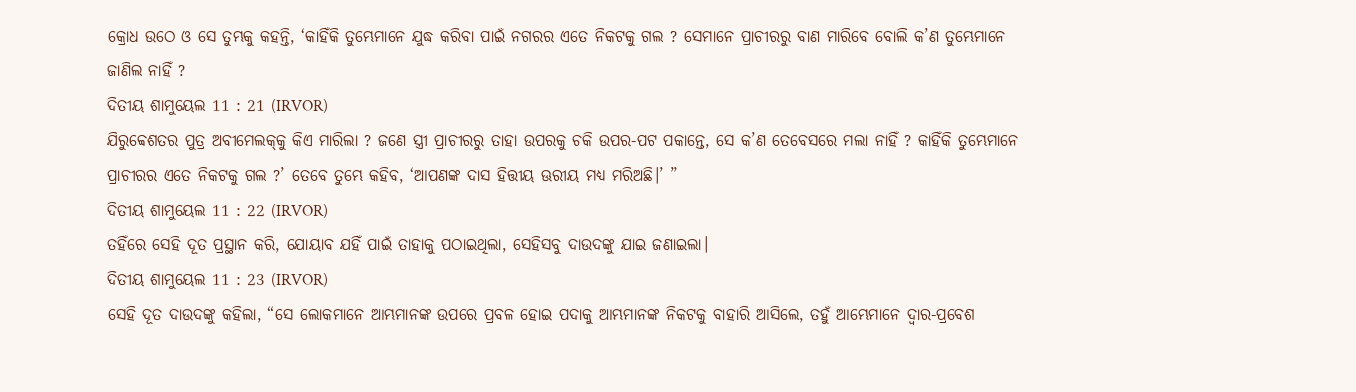କ୍ରୋଧ ଉଠେ ଓ ସେ ତୁମ୍ଭକୁ କହନ୍ତି, ‘କାହିଁକି ତୁମ୍ଭେମାନେ ଯୁଦ୍ଧ କରିବା ପାଇଁ ନଗରର ଏତେ ନିକଟକୁ ଗଲ ? ସେମାନେ ପ୍ରାଚୀରରୁ ବାଣ ମାରିବେ ବୋଲି କ’ଣ ତୁମ୍ଭେମାନେ ଜାଣିଲ ନାହିଁ ?
ଦିତୀୟ ଶାମୁୟେଲ 11 : 21 (IRVOR)
ଯିରୁବ୍ବେଶତର ପୁତ୍ର ଅବୀମେଲକ୍‍କୁ କିଏ ମାରିଲା ? ଜଣେ ସ୍ତ୍ରୀ ପ୍ରାଚୀରରୁ ତାହା ଉପରକୁ ଚକି ଉପର-ପଟ ପକାନ୍ତେ, ସେ କ’ଣ ତେବେସରେ ମଲା ନାହିଁ ? କାହିଁକି ତୁମ୍ଭେମାନେ ପ୍ରାଚୀରର ଏତେ ନିକଟକୁ ଗଲ ?’ ତେବେ ତୁମ୍ଭେ କହିବ, ‘ଆପଣଙ୍କ ଦାସ ହିତ୍ତୀୟ ଊରୀୟ ମଧ୍ୟ ମରିଅଛି।’ ”
ଦିତୀୟ ଶାମୁୟେଲ 11 : 22 (IRVOR)
ତହିଁରେ ସେହି ଦୂତ ପ୍ରସ୍ଥାନ କରି, ଯୋୟାବ ଯହିଁ ପାଇଁ ତାହାକୁ ପଠାଇଥିଲା, ସେହିସବୁ ଦାଉଦଙ୍କୁ ଯାଇ ଜଣାଇଲା।
ଦିତୀୟ ଶାମୁୟେଲ 11 : 23 (IRVOR)
ସେହି ଦୂତ ଦାଉଦଙ୍କୁ କହିଲା, “ସେ ଲୋକମାନେ ଆମ୍ଭମାନଙ୍କ ଉପରେ ପ୍ରବଳ ହୋଇ ପଦାକୁ ଆମ୍ଭମାନଙ୍କ ନିକଟକୁ ବାହାରି ଆସିଲେ, ତହୁଁ ଆମ୍ଭେମାନେ ଦ୍ୱାର-ପ୍ରବେଶ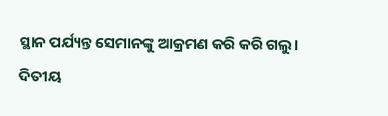ସ୍ଥାନ ପର୍ଯ୍ୟନ୍ତ ସେମାନଙ୍କୁ ଆକ୍ରମଣ କରି କରି ଗଲୁ।
ଦିତୀୟ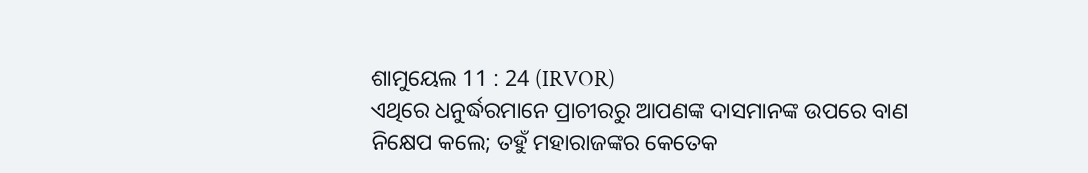ଶାମୁୟେଲ 11 : 24 (IRVOR)
ଏଥିରେ ଧନୁର୍ଦ୍ଧରମାନେ ପ୍ରାଚୀରରୁ ଆପଣଙ୍କ ଦାସମାନଙ୍କ ଉପରେ ବାଣ ନିକ୍ଷେପ କଲେ; ତହୁଁ ମହାରାଜଙ୍କର କେତେକ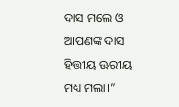ଦାସ ମଲେ ଓ ଆପଣଙ୍କ ଦାସ ହିତ୍ତୀୟ ଊରୀୟ ମଧ୍ୟ ମଲା।”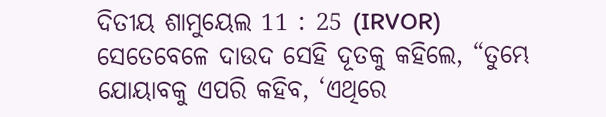ଦିତୀୟ ଶାମୁୟେଲ 11 : 25 (IRVOR)
ସେତେବେଳେ ଦାଉଦ ସେହି ଦୂତକୁ କହିଲେ, “ତୁମ୍ଭେ ଯୋୟାବକୁ ଏପରି କହିବ, ‘ଏଥିରେ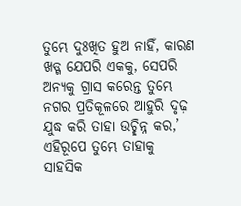ତୁମ୍ଭେ ଦୁଃଖିତ ହୁଅ ନାହିଁ, କାରଣ ଖଡ୍ଗ ଯେପରି ଏକକୁ, ସେପରି ଅନ୍ୟକୁ ଗ୍ରାସ କରେନ୍ତ ତୁମ୍ଭେ ନଗର ପ୍ରତିକୂଳରେ ଆହୁରି ଦୃଢ଼ ଯୁଦ୍ଧ କରି ତାହା ଉଚ୍ଛିନ୍ନ କର,’ ଏହିରୂପେ ତୁମ୍ଭେ ତାହାକୁ ସାହସିକ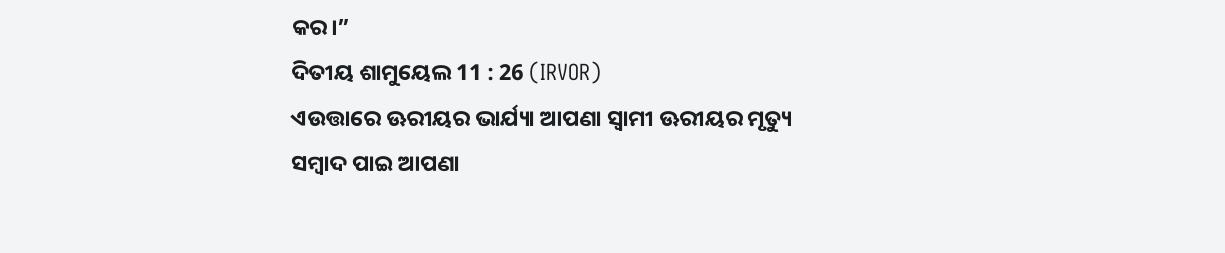କର।”
ଦିତୀୟ ଶାମୁୟେଲ 11 : 26 (IRVOR)
ଏଉତ୍ତାରେ ଊରୀୟର ଭାର୍ଯ୍ୟା ଆପଣା ସ୍ୱାମୀ ଊରୀୟର ମୃତ୍ୟୁ ସମ୍ବାଦ ପାଇ ଆପଣା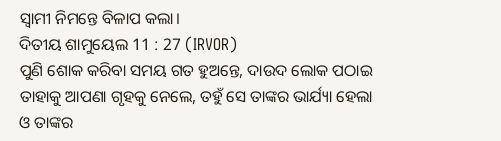ସ୍ୱାମୀ ନିମନ୍ତେ ବିଳାପ କଲା।
ଦିତୀୟ ଶାମୁୟେଲ 11 : 27 (IRVOR)
ପୁଣି ଶୋକ କରିବା ସମୟ ଗତ ହୁଅନ୍ତେ, ଦାଉଦ ଲୋକ ପଠାଇ ତାହାକୁ ଆପଣା ଗୃହକୁ ନେଲେ, ତହୁଁ ସେ ତାଙ୍କର ଭାର୍ଯ୍ୟା ହେଲା ଓ ତାଙ୍କର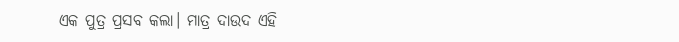ଏକ ପୁତ୍ର ପ୍ରସବ କଲା। ମାତ୍ର ଦାଉଦ ଏହି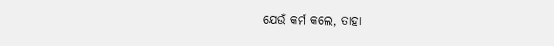ଯେଉଁ କର୍ମ କଲେ, ତାହା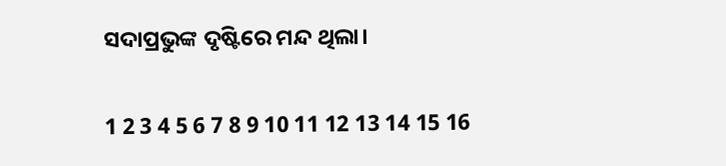ସଦାପ୍ରଭୁଙ୍କ ଦୃଷ୍ଟିରେ ମନ୍ଦ ଥିଲା।

1 2 3 4 5 6 7 8 9 10 11 12 13 14 15 16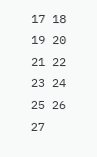17 18 19 20 21 22 23 24 25 26 27